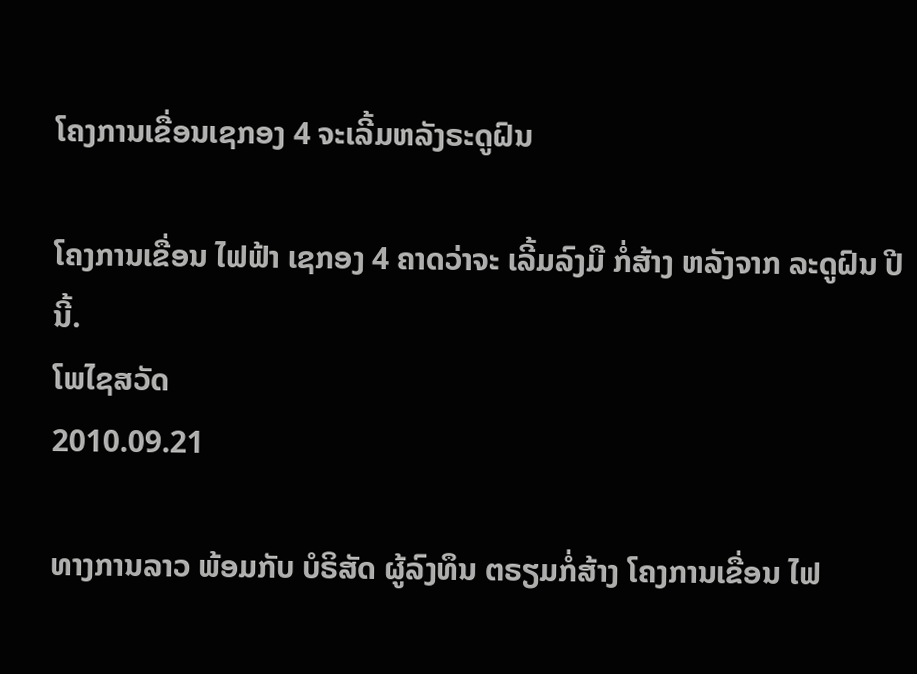ໂຄງການເຂື່ອນເຊກອງ 4 ຈະເລີ້ມຫລັງຣະດູຝົນ

ໂຄງການເຂື່ອນ ໄຟຟ້າ ເຊກອງ 4 ຄາດວ່າຈະ ເລີ້ມລົງມື ກໍ່ສ້າງ ຫລັງຈາກ ລະດູຝົນ ປີນີ້.
ໂພໄຊສວັດ
2010.09.21

ທາງການລາວ ພ້ອມກັບ ບໍຣິສັດ ຜູ້ລົງທຶນ ຕຣຽມກໍ່ສ້າງ ໂຄງການເຂື່ອນ ໄຟ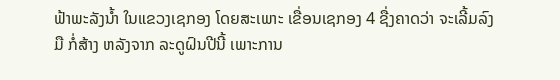ຟ້າພະລັງນ້ຳ ໃນແຂວງເຊກອງ ໂດຍສະເພາະ ເຂື່ອນເຊກອງ 4 ຊື່ງຄາດວ່າ ຈະເລີ້ມລົງມື ກໍ່ສ້າງ ຫລັງຈາກ ລະດູຝົນປີນີ້ ເພາະການ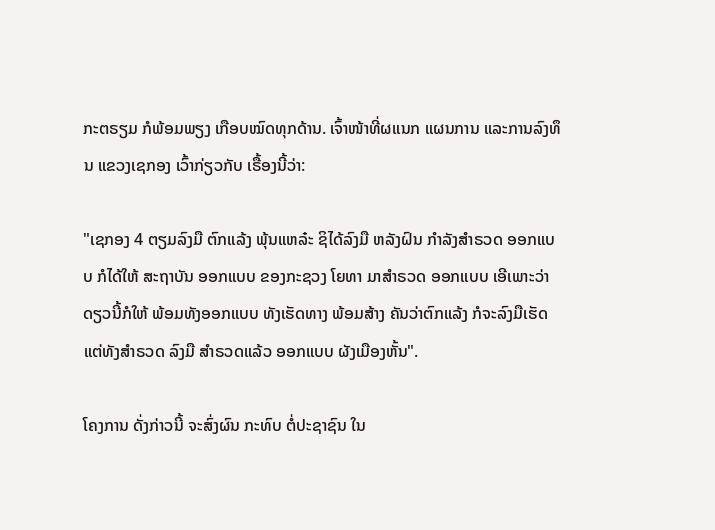ກະຕຣຽມ ກໍພ້ອມພຽງ ເກືອບໝົດທຸກດ້ານ. ເຈົ້າໜ້າທີ່ຜແນກ ແຜນການ ແລະການລົງທຶນ ແຂວງເຊກອງ ເວົ້າກ່ຽວກັບ ເຣື້ອງນີ້ວ່າ:

"ເຊກອງ 4 ຕຽມລົງມື ຕົກແລ້ງ ພຸ້ນແຫລ໋ະ ຊິໄດ້ລົງມື ຫລັງຝົນ ກຳລັງສຳຣວດ ອອກແບບ ກໍໄດ້ໃຫ້ ສະຖາບັນ ອອກແບບ ຂອງກະຊວງ ໂຍທາ ມາສຳຣວດ ອອກແບບ ເອີເພາະວ່າ ດຽວນີ້ກໍໃຫ້ ພ້ອມທັງອອກແບບ ທັງເຮັດທາງ ພ້ອມສ້າງ ຄັນວ່າຕົກແລ້ງ ກໍຈະລົງມືເຮັດ ແຕ່ທັງສຳຣວດ ລົງມື ສຳຣວດແລ້ວ ອອກແບບ ຜັງເມືອງຫັ້ນ".

ໂຄງການ ດັ່ງກ່າວນີ້ ຈະສົ່ງຜົນ ກະທົບ ຕໍ່ປະຊາຊົນ ໃນ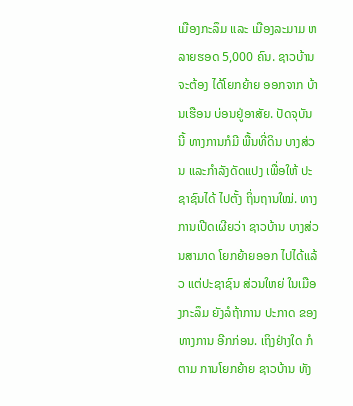ເມືອງກະລຶມ ແລະ ເມືອງລະມາມ ຫລາຍຮອດ 5,000 ຄົນ. ຊາວບ້ານຈະຕ້ອງ ໄດ້ໂຍກຍ້າຍ ອອກຈາກ ບ້ານເຮືອນ ບ່ອນຢູ່ອາສັຍ. ປັດຈຸບັນນີ້ ທາງການກໍມີ ພື້ນທີ່ດິນ ບາງສ່ວນ ແລະກຳລັງດັດແປງ ເພື່ອໃຫ້ ປະຊາຊົນໄດ້ ໄປຕັ້ງ ຖິ່ນຖານໃໝ່. ທາງການເປີດເຜີຍວ່າ ຊາວບ້ານ ບາງສ່ວນສາມາດ ໂຍກຍ້າຍອອກ ໄປໄດ້ແລ້ວ ແຕ່ປະຊາຊົນ ສ່ວນໃຫຍ່ ໃນເມືອງກະລຶມ ຍັງລໍຖ້າການ ປະກາດ ຂອງທາງການ ອີກກ່ອນ. ເຖິງຢ່າງໃດ ກໍຕາມ ການໂຍກຍ້າຍ ຊາວບ້ານ ທັງ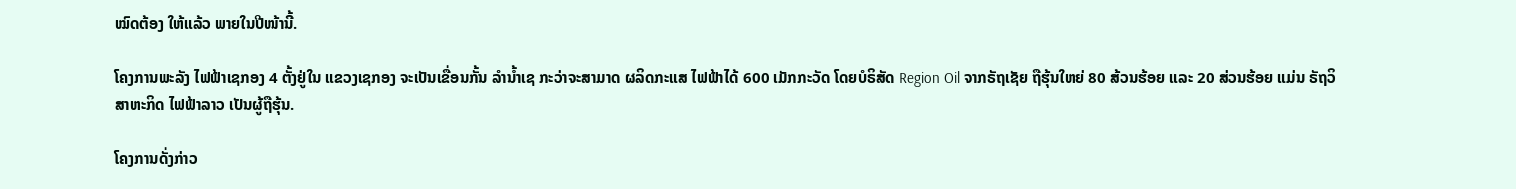ໝົດຕ້ອງ ໃຫ້ແລ້ວ ພາຍໃນປີໜ້ານີ້.

ໂຄງການພະລັງ ໄຟຟ້າເຊກອງ 4 ຕັ້ງຢູ່ໃນ ແຂວງເຊກອງ ຈະເປັນເຂື່ອນກັ້ນ ລຳນ້ຳເຊ ກະວ່າຈະສາມາດ ຜລິດກະແສ ໄຟຟ້າໄດ້ 600 ເມັກກະວັດ ໂດຍບໍຣິສັດ Region Oil ຈາກຣັຖເຊັຍ ຖືຮຸ້ນໃຫຍ່ 80 ສ້ວນຮ້ອຍ ແລະ 20 ສ່ວນຮ້ອຍ ແມ່ນ ຣັຖວິສາຫະກິດ ໄຟຟ້າລາວ ເປັນຜູ້ຖືຮຸ້ນ.

ໂຄງການດັ່ງກ່າວ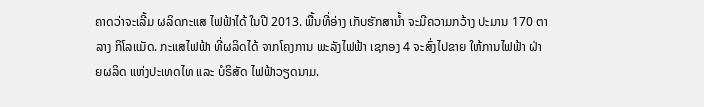ຄາດວ່າຈະເລີ້ມ ຜລິດກະແສ ໄຟຟ້າໄດ້ ໃນປີ 2013. ພື້ນທີ່ອ່າງ ເກັບຮັກສານ້ຳ ຈະມີຄວາມກວ້າງ ປະມານ 170 ຕາລາງ ກິໂລແມັດ. ກະແສໄຟຟ້າ ທີ່ຜລິດໄດ້ ຈາກໂຄງການ ພະລັງໄຟຟ້າ ເຊກອງ 4 ຈະສົ່ງໄປຂາຍ ໃຫ້ການໄຟຟ້າ ຝ່າຍຜລິດ ແຫ່ງປະເທດໄທ ແລະ ບໍຣິສັດ ໄຟຟ້າວຽດນາມ.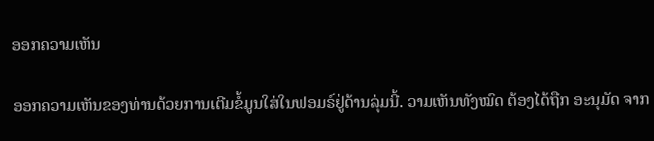ອອກຄວາມເຫັນ

ອອກຄວາມເຫັນຂອງທ່ານດ້ວຍການເຕີມຂໍ້ມູນໃສ່ໃນຟອມຣ໌ຢູ່ດ້ານລຸ່ມນີ້. ວາມເຫັນທັງໝົດ ຕ້ອງໄດ້ຖືກ ອະນຸມັດ ຈາກ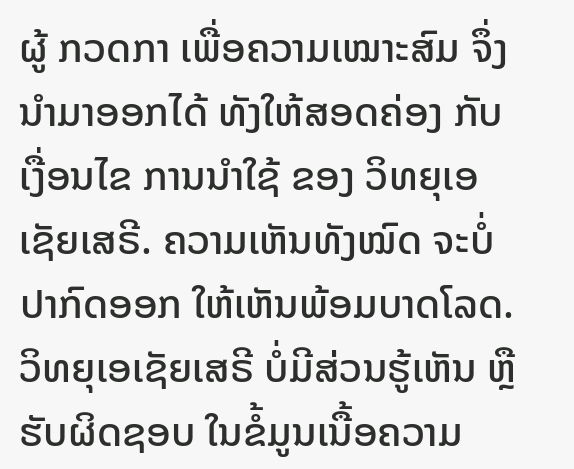ຜູ້ ກວດກາ ເພື່ອຄວາມເໝາະສົມ ຈຶ່ງນໍາມາອອກໄດ້ ທັງໃຫ້ສອດຄ່ອງ ກັບ ເງື່ອນໄຂ ການນຳໃຊ້ ຂອງ ວິທຍຸເອເຊັຍເສຣີ. ຄວາມເຫັນທັງໝົດ ຈະບໍ່ປາກົດອອກ ໃຫ້ເຫັນພ້ອມບາດໂລດ. ວິທຍຸເອເຊັຍເສຣີ ບໍ່ມີສ່ວນຮູ້ເຫັນ ຫຼືຮັບຜິດຊອບ ໃນຂໍ້ມູນເນື້ອຄວາມ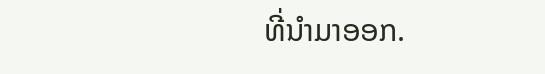ທີ່ນໍາມາອອກ.